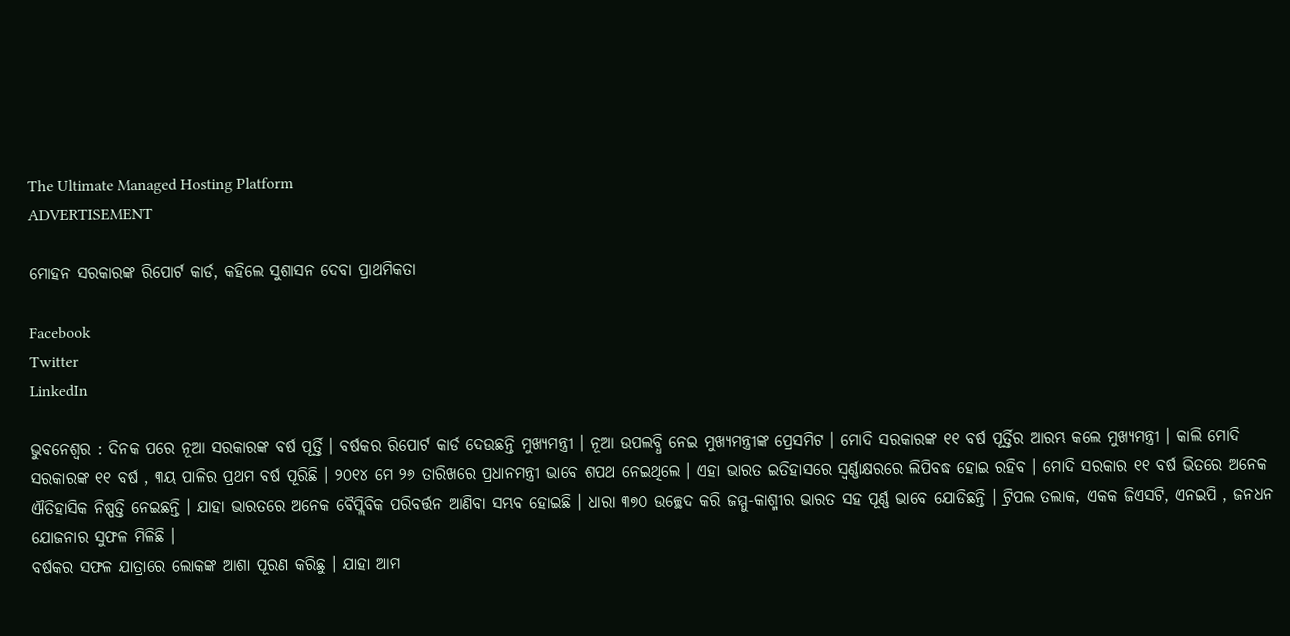The Ultimate Managed Hosting Platform
ADVERTISEMENT

ମୋହନ ସରକାରଙ୍କ ରିପୋର୍ଟ କାର୍ଡ, କହିଲେ ସୁଶାସନ ଦେବା ପ୍ରାଥମିକତା

Facebook
Twitter
LinkedIn

ଭୁବନେଶ୍ୱର : ଦିନକ ପରେ ନୂଆ ସରକାରଙ୍କ ବର୍ଷ ପୂର୍ତ୍ତି । ବର୍ଷକର ରିପୋର୍ଟ କାର୍ଡ ଦେଉଛନ୍ତି ମୁଖ୍ୟମନ୍ତ୍ରୀ । ନୂଆ ଉପଲବ୍ଧି ନେଇ ମୁଖ୍ୟମନ୍ତ୍ରୀଙ୍କ ପ୍ରେସମିଟ । ମୋଦି ସରକାରଙ୍କ ୧୧ ବର୍ଷ ପୂର୍ତ୍ତିର ଆରମ୍ଭ କଲେ ମୁଖ୍ୟମନ୍ତ୍ରୀ । କାଲି ମୋଦି ସରକାରଙ୍କ ୧୧ ବର୍ଷ , ୩ୟ ପାଳିର ପ୍ରଥମ ବର୍ଷ ପୂରିଛି । ୨୦୧୪ ମେ ୨୬ ତାରିଖରେ ପ୍ରଧାନମନ୍ତ୍ରୀ ଭାବେ ଶପଥ ନେଇଥିଲେ । ଏହା ଭାରତ ଇତିହାସରେ ସ୍ୱର୍ଣ୍ଣାକ୍ଷରରେ ଲିପିବଦ୍ଧ ହୋଇ ରହିବ । ମୋଦି ସରକାର ୧୧ ବର୍ଷ ଭିତରେ ଅନେକ ଐତିହାସିକ ନିଷ୍ପତ୍ତି ନେଇଛନ୍ତି । ଯାହା ଭାରତରେ ଅନେକ ବୈପ୍ଲିବିକ ପରିବର୍ତ୍ତନ ଆଣିବା ସମ୍ଭବ ହୋଇଛି । ଧାରା ୩୭୦ ଉଚ୍ଛେଦ କରି ଜମ୍ମୁ-କାଶ୍ମୀର ଭାରତ ସହ ପୂର୍ଣ୍ଣ ଭାବେ ଯୋଡିଛନ୍ତି । ଟ୍ରିପଲ ତଲାକ, ଏକକ ଜିଏସଟି, ଏନଇପି , ଜନଧନ ଯୋଜନାର ସୁଫଳ ମିଳିଛି ।
ବର୍ଷକର ସଫଳ ଯାତ୍ରାରେ ଲୋକଙ୍କ ଆଶା ପୂରଣ କରିଛୁ । ଯାହା ଆମ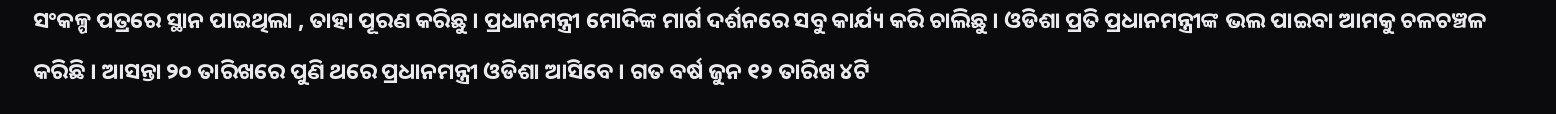ସଂକଳ୍ପ ପତ୍ରରେ ସ୍ଥାନ ପାଇଥିଲା , ତାହା ପୂରଣ କରିଛୁ । ପ୍ରଧାନମନ୍ତ୍ରୀ ମୋଦିଙ୍କ ମାର୍ଗ ଦର୍ଶନରେ ସବୁ କାର୍ଯ୍ୟ କରି ଚାଲିଛୁ । ଓଡିଶା ପ୍ରତି ପ୍ରଧାନମନ୍ତ୍ରୀଙ୍କ ଭଲ ପାଇବା ଆମକୁ ଚଳଚଞ୍ଚଳ କରିଛି । ଆସନ୍ତା ୨୦ ତାରିଖରେ ପୁଣି ଥରେ ପ୍ରଧାନମନ୍ତ୍ରୀ ଓଡିଶା ଆସିବେ । ଗତ ବର୍ଷ ଜୁନ ୧୨ ତାରିଖ ୪ଟି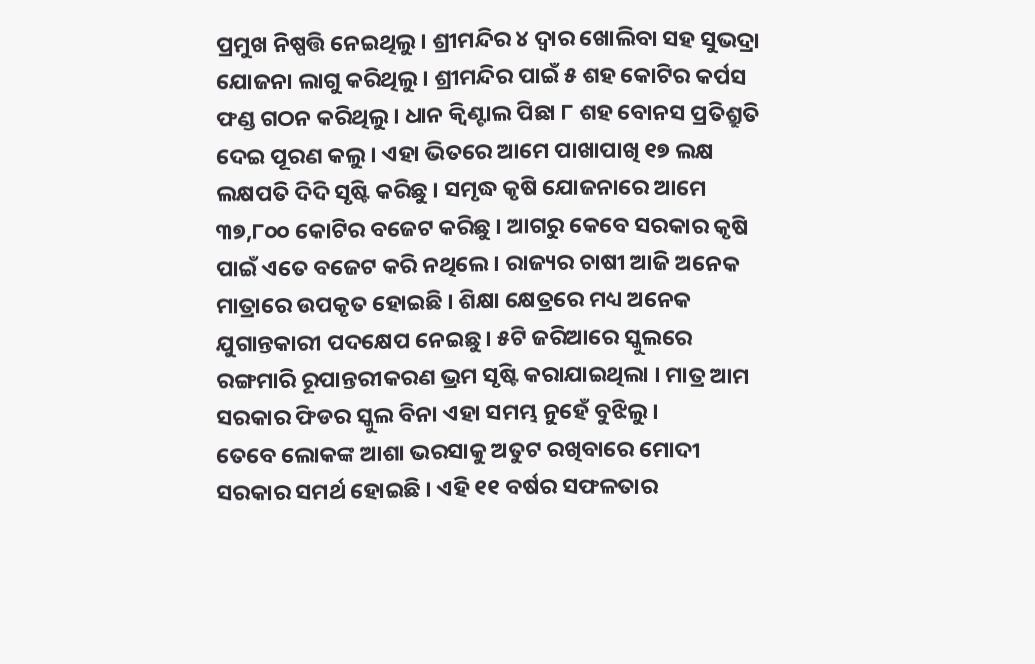ପ୍ରମୁଖ ନିଷ୍ପତ୍ତି ନେଇଥିଲୁ । ଶ୍ରୀମନ୍ଦିର ୪ ଦ୍ୱାର ଖୋଲିବା ସହ ସୁଭଦ୍ରା ଯୋଜନା ଲାଗୁ କରିଥିଲୁ । ଶ୍ରୀମନ୍ଦିର ପାଇଁ ୫ ଶହ କୋଟିର କର୍ପସ ଫଣ୍ଡ ଗଠନ କରିଥିଲୁ । ଧାନ କ୍ୱିଣ୍ଟାଲ ପିଛା ୮ ଶହ ବୋନସ ପ୍ରତିଶ୍ରୁତି ଦେଇ ପୂରଣ କଲୁ । ଏହା ଭିତରେ ଆମେ ପାଖାପାଖି ୧୭ ଲକ୍ଷ ଲକ୍ଷପତି ଦିଦି ସୃଷ୍ଟି କରିଛୁ । ସମୃଦ୍ଧ କୃଷି ଯୋଜନାରେ ଆମେ ୩୭,୮୦୦ କୋଟିର ବଜେଟ କରିଛୁ । ଆଗରୁ କେବେ ସରକାର କୃଷି ପାଇଁ ଏତେ ବଜେଟ କରି ନଥିଲେ । ରାଜ୍ୟର ଚାଷୀ ଆଜି ଅନେକ ମାତ୍ରାରେ ଉପକୃତ ହୋଇଛି । ଶିକ୍ଷା କ୍ଷେତ୍ରରେ ମଧ୍ୟ ଅନେକ ଯୁଗାନ୍ତକାରୀ ପଦକ୍ଷେପ ନେଇଛୁ । ୫ଟି ଜରିଆରେ ସ୍କୁଲରେ ରଙ୍ଗମାରି ରୂପାନ୍ତରୀକରଣ ଭ୍ରମ ସୃଷ୍ଟି କରାଯାଇଥିଲା । ମାତ୍ର ଆମ ସରକାର ଫିଡର ସ୍କୁଲ ବିନା ଏହା ସମମ୍ଭ ନୁହେଁ ବୁଝିଲୁ ।
ତେବେ ଲୋକଙ୍କ ଆଶା ଭରସାକୁ ଅତୁଟ ରଖିବାରେ ମୋଦୀ ସରକାର ସମର୍ଥ ହୋଇଛି । ଏହି ୧୧ ବର୍ଷର ସଫଳତାର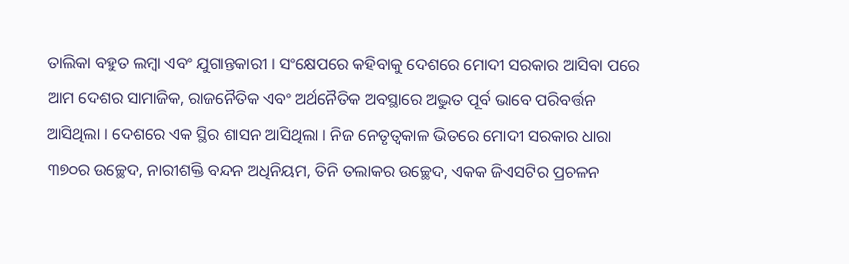ତାଲିକା ବହୁତ ଲମ୍ବା ଏବଂ ଯୁଗାନ୍ତକାରୀ । ସଂକ୍ଷେପରେ କହିବାକୁ ଦେଶରେ ମୋଦୀ ସରକାର ଆସିବା ପରେ ଆମ ଦେଶର ସାମାଜିକ, ରାଜନୈତିକ ଏବଂ ଅର୍ଥନୈତିକ ଅବସ୍ଥାରେ ଅଦ୍ଭୁତ ପୂର୍ବ ଭାବେ ପରିବର୍ତ୍ତନ ଆସିଥିଲା । ଦେଶରେ ଏକ ସ୍ଥିର ଶାସନ ଆସିଥିଲା । ନିଜ ନେତୃତ୍ୱକାଳ ଭିତରେ ମୋଦୀ ସରକାର ଧାରା ୩୭୦ର ଉଚ୍ଛେଦ, ନାରୀଶକ୍ତି ବନ୍ଦନ ଅଧିନିୟମ, ତିନି ତଲାକର ଉଚ୍ଛେଦ, ଏକକ ଜିଏସଟିର ପ୍ରଚଳନ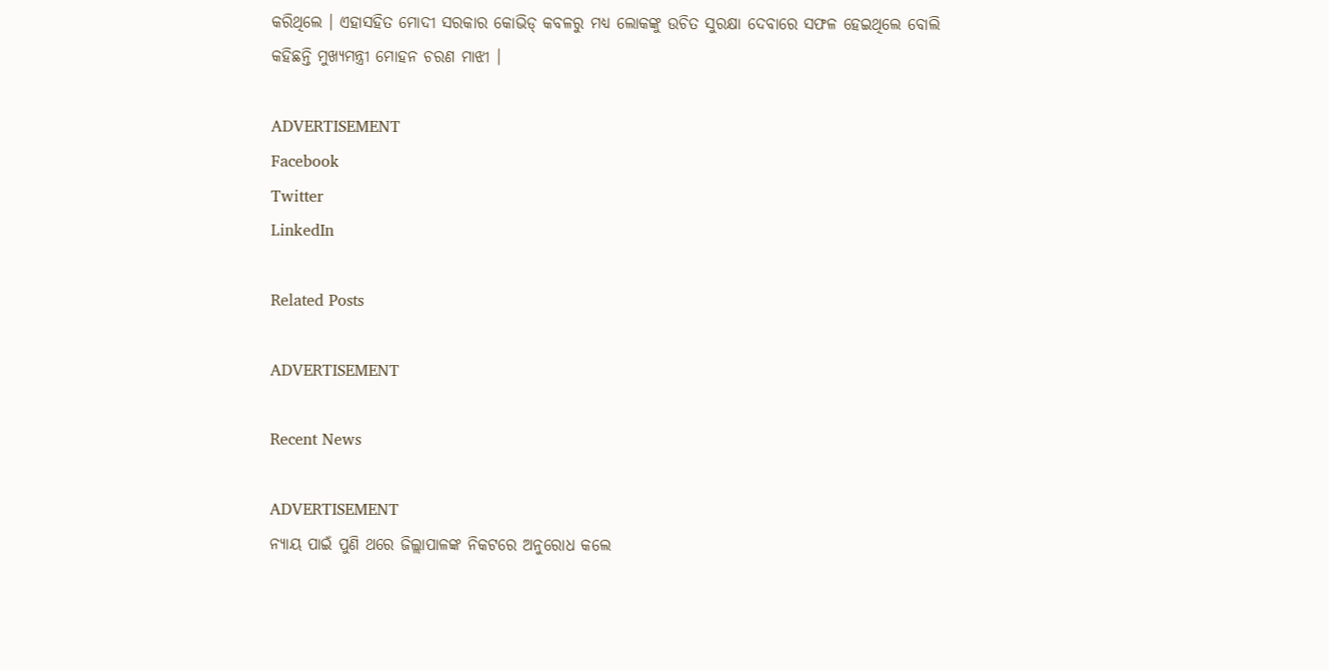କରିଥିଲେ । ଏହାସହିତ ମୋଦୀ ସରକାର କୋଭିଡ୍ କବଳରୁ ମଧ୍ୟ ଲୋକଙ୍କୁ ଉଚିତ ସୁରକ୍ଷା ଦେବାରେ ସଫଳ ହେଇଥିଲେ ବୋଲି କହିଛନ୍ତି ମୁଖ୍ୟମନ୍ତ୍ରୀ ମୋହନ ଚରଣ ମାଝୀ ।

ADVERTISEMENT
Facebook
Twitter
LinkedIn

Related Posts

ADVERTISEMENT

Recent News

ADVERTISEMENT
ନ୍ୟାୟ ପାଇଁ ପୁଣି ଥରେ ଜିଲ୍ଲାପାଳଙ୍କ ନିକଟରେ ଅନୁରୋଧ କଲେ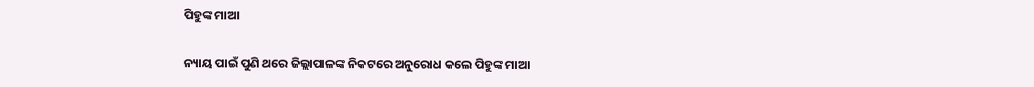ପିହୁଙ୍କ ମାଆ

ନ୍ୟାୟ ପାଇଁ ପୁଣି ଥରେ ଜିଲ୍ଲାପାଳଙ୍କ ନିକଟରେ ଅନୁରୋଧ କଲେ ପିହୁଙ୍କ ମାଆ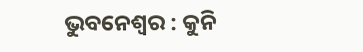ଭୁବନେଶ୍ୱର : କୁନି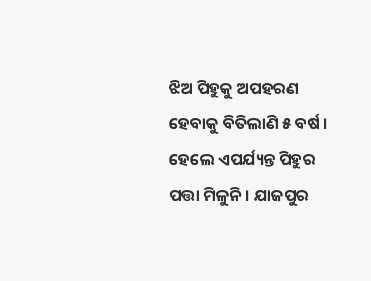ଝିଅ ପିହୁକୁ ଅପହରଣ ହେବାକୁ ବିତିଲାଣି ୫ ବର୍ଷ । ହେଲେ ଏପର୍ଯ୍ୟନ୍ତ ପିହୁର ପତ୍ତା ମିଳୁନି । ଯାଜପୁର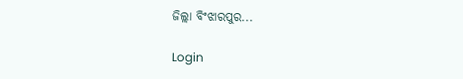ଜିଲ୍ଲା ବିଂଝାରପୁର...

Login